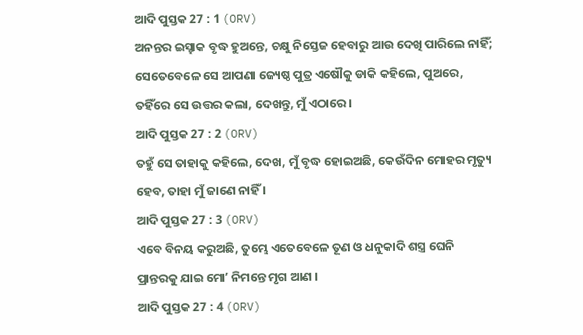ଆଦି ପୁସ୍ତକ 27 : 1 (ORV)
ଅନନ୍ତର ଇସ୍ହାକ ବୃଦ୍ଧ ହୁଅନ୍ତେ, ଚକ୍ଷୁ ନିସ୍ତେଜ ହେବାରୁ ଆଉ ଦେଖି ପାରିଲେ ନାହିଁ; ସେତେବେଳେ ସେ ଆପଣା ଜ୍ୟେଷ୍ଠ ପୁତ୍ର ଏଷୌକୁ ଡାକି କହିଲେ, ପୁଅରେ, ତହିଁରେ ସେ ଉତ୍ତର କଲା, ଦେଖନ୍ତୁ, ମୁଁ ଏଠାରେ ।
ଆଦି ପୁସ୍ତକ 27 : 2 (ORV)
ତହୁଁ ସେ ତାହାକୁ କହିଲେ, ଦେଖ, ମୁଁ ବୃଦ୍ଧ ହୋଇଅଛି, କେଉଁଦିନ ମୋହର ମୃତ୍ୟୁ ହେବ, ତାହା ମୁଁ ଜାଣେ ନାହିଁ ।
ଆଦି ପୁସ୍ତକ 27 : 3 (ORV)
ଏବେ ବିନୟ କରୁଅଛି, ତୁମ୍ଭେ ଏତେବେଳେ ତୂଣ ଓ ଧନୁକାଦି ଶସ୍ତ୍ର ଘେନି ପ୍ରାନ୍ତରକୁ ଯାଇ ମୋʼ ନିମନ୍ତେ ମୃଗ ଆଣ ।
ଆଦି ପୁସ୍ତକ 27 : 4 (ORV)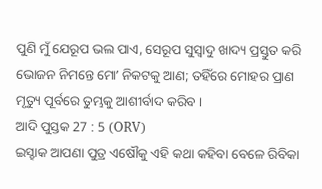ପୁଣି ମୁଁ ଯେରୂପ ଭଲ ପାଏ, ସେରୂପ ସୁସ୍ଵାଦୁ ଖାଦ୍ୟ ପ୍ରସ୍ତୁତ କରି ଭୋଜନ ନିମନ୍ତେ ମୋʼ ନିକଟକୁ ଆଣ; ତହିଁରେ ମୋହର ପ୍ରାଣ ମୃତ୍ୟୁ ପୂର୍ବରେ ତୁମ୍ଭକୁ ଆଶୀର୍ବାଦ କରିବ ।
ଆଦି ପୁସ୍ତକ 27 : 5 (ORV)
ଇସ୍ହାକ ଆପଣା ପୁତ୍ର ଏଷୌକୁ ଏହି କଥା କହିବା ବେଳେ ରିବିକା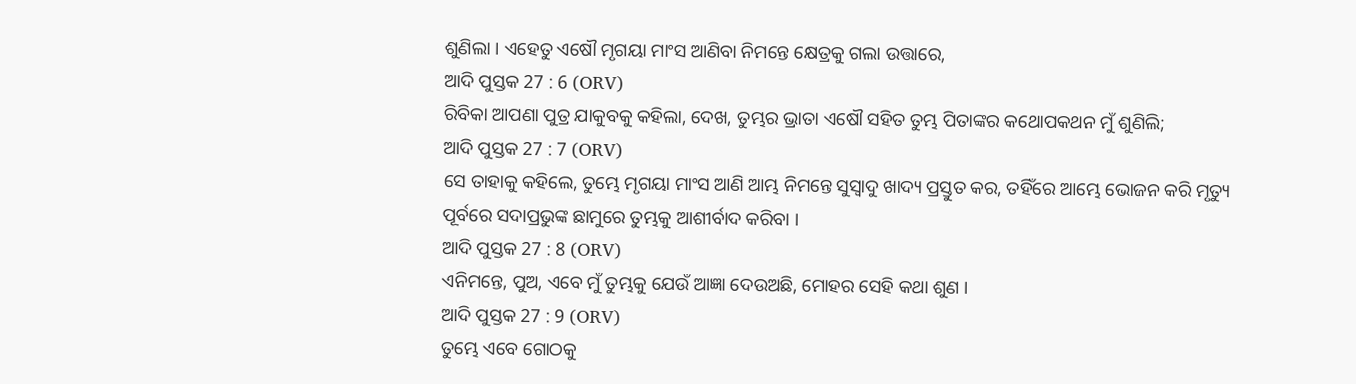ଶୁଣିଲା । ଏହେତୁ ଏଷୌ ମୃଗୟା ମାଂସ ଆଣିବା ନିମନ୍ତେ କ୍ଷେତ୍ରକୁ ଗଲା ଉତ୍ତାରେ,
ଆଦି ପୁସ୍ତକ 27 : 6 (ORV)
ରିବିକା ଆପଣା ପୁତ୍ର ଯାକୁବକୁ କହିଲା, ଦେଖ, ତୁମ୍ଭର ଭ୍ରାତା ଏଷୌ ସହିତ ତୁମ୍ଭ ପିତାଙ୍କର କଥୋପକଥନ ମୁଁ ଶୁଣିଲି;
ଆଦି ପୁସ୍ତକ 27 : 7 (ORV)
ସେ ତାହାକୁ କହିଲେ, ତୁମ୍ଭେ ମୃଗୟା ମାଂସ ଆଣି ଆମ୍ଭ ନିମନ୍ତେ ସୁସ୍ଵାଦୁ ଖାଦ୍ୟ ପ୍ରସ୍ତୁତ କର, ତହିଁରେ ଆମ୍ଭେ ଭୋଜନ କରି ମୃତ୍ୟୁ ପୂର୍ବରେ ସଦାପ୍ରଭୁଙ୍କ ଛାମୁରେ ତୁମ୍ଭକୁ ଆଶୀର୍ବାଦ କରିବା ।
ଆଦି ପୁସ୍ତକ 27 : 8 (ORV)
ଏନିମନ୍ତେ, ପୁଅ, ଏବେ ମୁଁ ତୁମ୍ଭକୁ ଯେଉଁ ଆଜ୍ଞା ଦେଉଅଛି, ମୋହର ସେହି କଥା ଶୁଣ ।
ଆଦି ପୁସ୍ତକ 27 : 9 (ORV)
ତୁମ୍ଭେ ଏବେ ଗୋଠକୁ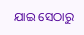ଯାଇ ସେଠାରୁ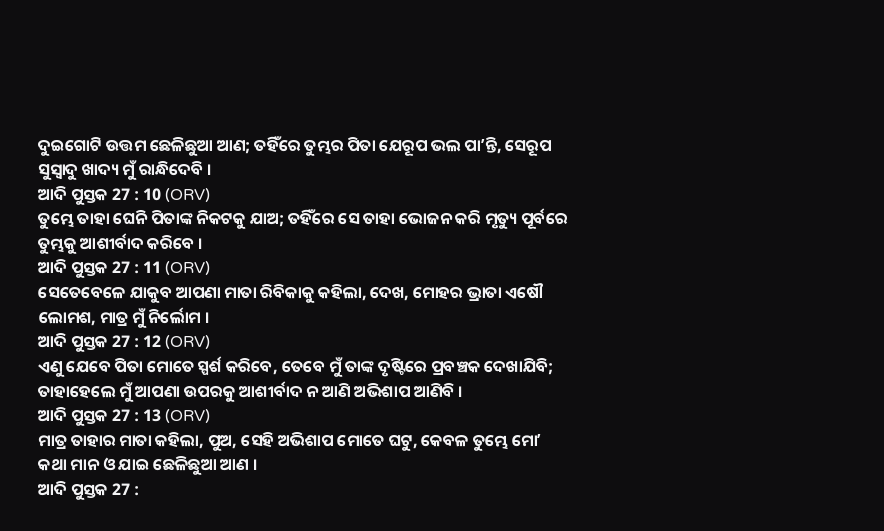ଦୁଇଗୋଟି ଉତ୍ତମ ଛେଳିଛୁଆ ଆଣ; ତହିଁରେ ତୁମ୍ଭର ପିତା ଯେରୂପ ଭଲ ପାʼନ୍ତି, ସେରୂପ ସୁସ୍ଵାଦୁ ଖାଦ୍ୟ ମୁଁ ରାନ୍ଧିଦେବି ।
ଆଦି ପୁସ୍ତକ 27 : 10 (ORV)
ତୁମ୍ଭେ ତାହା ଘେନି ପିତାଙ୍କ ନିକଟକୁ ଯାଅ; ତହିଁରେ ସେ ତାହା ଭୋଜନ କରି ମୃତ୍ୟୁ ପୂର୍ବରେ ତୁମ୍ଭକୁ ଆଶୀର୍ବାଦ କରିବେ ।
ଆଦି ପୁସ୍ତକ 27 : 11 (ORV)
ସେତେବେଳେ ଯାକୁବ ଆପଣା ମାତା ରିବିକାକୁ କହିଲା, ଦେଖ, ମୋହର ଭ୍ରାତା ଏଷୌ ଲୋମଶ, ମାତ୍ର ମୁଁ ନିର୍ଲୋମ ।
ଆଦି ପୁସ୍ତକ 27 : 12 (ORV)
ଏଣୁ ଯେବେ ପିତା ମୋତେ ସ୍ପର୍ଶ କରିବେ, ତେବେ ମୁଁ ତାଙ୍କ ଦୃଷ୍ଟିରେ ପ୍ରବଞ୍ଚକ ଦେଖାଯିବି; ତାହାହେଲେ ମୁଁ ଆପଣା ଉପରକୁ ଆଶୀର୍ବାଦ ନ ଆଣି ଅଭିଶାପ ଆଣିବି ।
ଆଦି ପୁସ୍ତକ 27 : 13 (ORV)
ମାତ୍ର ତାହାର ମାତା କହିଲା, ପୁଅ, ସେହି ଅଭିଶାପ ମୋତେ ଘଟୁ, କେବଳ ତୁମ୍ଭେ ମୋʼ କଥା ମାନ ଓ ଯାଇ ଛେଳିଛୁଆ ଆଣ ।
ଆଦି ପୁସ୍ତକ 27 :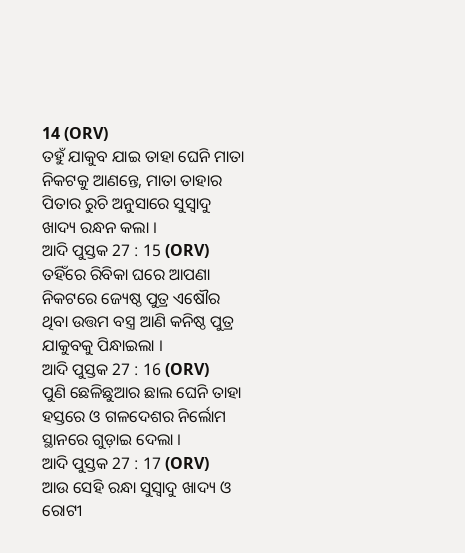14 (ORV)
ତହୁଁ ଯାକୁବ ଯାଇ ତାହା ଘେନି ମାତା ନିକଟକୁ ଆଣନ୍ତେ, ମାତା ତାହାର ପିତାର ରୁଚି ଅନୁସାରେ ସୁସ୍ଵାଦୁ ଖାଦ୍ୟ ରନ୍ଧନ କଲା ।
ଆଦି ପୁସ୍ତକ 27 : 15 (ORV)
ତହିଁରେ ରିବିକା ଘରେ ଆପଣା ନିକଟରେ ଜ୍ୟେଷ୍ଠ ପୁତ୍ର ଏଷୌର ଥିବା ଉତ୍ତମ ବସ୍ତ୍ର ଆଣି କନିଷ୍ଠ ପୁତ୍ର ଯାକୁବକୁ ପିନ୍ଧାଇଲା ।
ଆଦି ପୁସ୍ତକ 27 : 16 (ORV)
ପୁଣି ଛେଳିଛୁଆର ଛାଲ ଘେନି ତାହା ହସ୍ତରେ ଓ ଗଳଦେଶର ନିର୍ଲୋମ ସ୍ଥାନରେ ଗୁଡ଼ାଇ ଦେଲା ।
ଆଦି ପୁସ୍ତକ 27 : 17 (ORV)
ଆଉ ସେହି ରନ୍ଧା ସୁସ୍ଵାଦୁ ଖାଦ୍ୟ ଓ ରୋଟୀ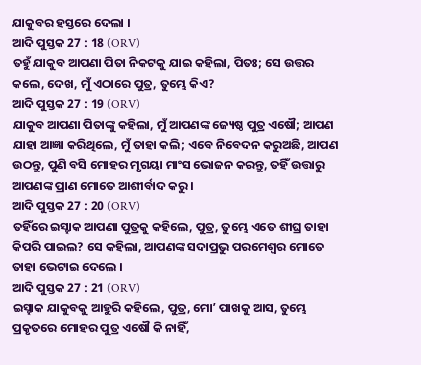ଯାକୁବର ହସ୍ତରେ ଦେଲା ।
ଆଦି ପୁସ୍ତକ 27 : 18 (ORV)
ତହୁଁ ଯାକୁବ ଆପଣା ପିତା ନିକଟକୁ ଯାଇ କହିଲା, ପିତଃ; ସେ ଉତ୍ତର କଲେ, ଦେଖ, ମୁଁ ଏଠାରେ ପୁତ୍ର, ତୁମ୍ଭେ କିଏ?
ଆଦି ପୁସ୍ତକ 27 : 19 (ORV)
ଯାକୁବ ଆପଣା ପିତାଙ୍କୁ କହିଲା, ମୁଁ ଆପଣଙ୍କ ଜ୍ୟେଷ୍ଠ ପୁତ୍ର ଏଷୌ; ଆପଣ ଯାହା ଆଜ୍ଞା କରିଥିଲେ, ମୁଁ ତାହା କଲି; ଏବେ ନିବେଦନ କରୁଅଛି, ଆପଣ ଉଠନ୍ତୁ, ପୁଣି ବସି ମୋହର ମୃଗୟା ମାଂସ ଭୋଜନ କରନ୍ତୁ, ତହିଁ ଉତ୍ତାରୁ ଆପଣଙ୍କ ପ୍ରାଣ ମୋତେ ଆଶୀର୍ବାଦ କରୁ ।
ଆଦି ପୁସ୍ତକ 27 : 20 (ORV)
ତହିଁରେ ଇସ୍ହାକ ଆପଣା ପୁତ୍ରକୁ କହିଲେ, ପୁତ୍ର, ତୁମ୍ଭେ ଏତେ ଶୀଘ୍ର ତାହା କିପରି ପାଇଲ? ସେ କହିଲା, ଆପଣଙ୍କ ସଦାପ୍ରଭୁ ପରମେଶ୍ଵର ମୋତେ ତାହା ଭେଟାଇ ଦେଲେ ।
ଆଦି ପୁସ୍ତକ 27 : 21 (ORV)
ଇସ୍ହାକ ଯାକୁବକୁ ଆହୁରି କହିଲେ, ପୁତ୍ର, ମୋʼ ପାଖକୁ ଆସ, ତୁମ୍ଭେ ପ୍ରକୃତରେ ମୋହର ପୁତ୍ର ଏଷୌ କି ନାହିଁ,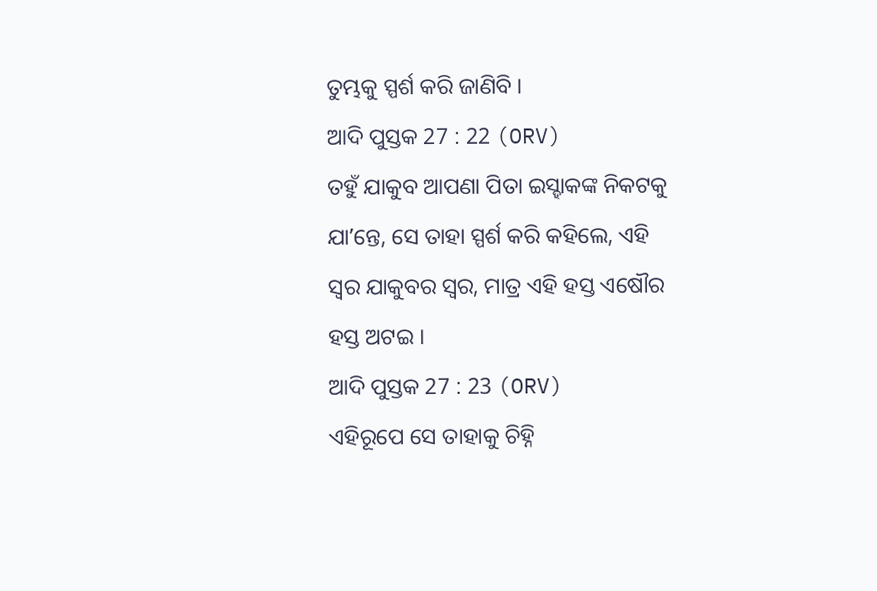ତୁମ୍ଭକୁ ସ୍ପର୍ଶ କରି ଜାଣିବି ।
ଆଦି ପୁସ୍ତକ 27 : 22 (ORV)
ତହୁଁ ଯାକୁବ ଆପଣା ପିତା ଇସ୍ହାକଙ୍କ ନିକଟକୁ ଯାʼନ୍ତେ, ସେ ତାହା ସ୍ପର୍ଶ କରି କହିଲେ, ଏହି ସ୍ଵର ଯାକୁବର ସ୍ଵର, ମାତ୍ର ଏହି ହସ୍ତ ଏଷୌର ହସ୍ତ ଅଟଇ ।
ଆଦି ପୁସ୍ତକ 27 : 23 (ORV)
ଏହିରୂପେ ସେ ତାହାକୁ ଚିହ୍ନି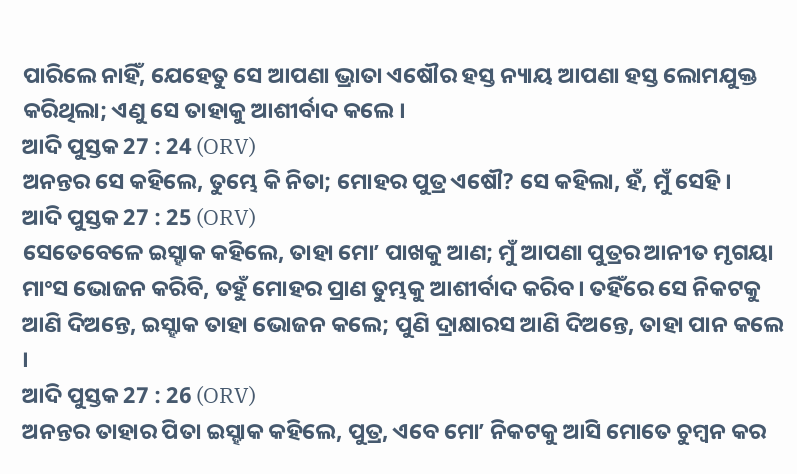ପାରିଲେ ନାହିଁ, ଯେହେତୁ ସେ ଆପଣା ଭ୍ରାତା ଏଷୌର ହସ୍ତ ନ୍ୟାୟ ଆପଣା ହସ୍ତ ଲୋମଯୁକ୍ତ କରିଥିଲା; ଏଣୁ ସେ ତାହାକୁ ଆଶୀର୍ବାଦ କଲେ ।
ଆଦି ପୁସ୍ତକ 27 : 24 (ORV)
ଅନନ୍ତର ସେ କହିଲେ, ତୁମ୍ଭେ କି ନିତା; ମୋହର ପୁତ୍ର ଏଷୌ? ସେ କହିଲା, ହଁ, ମୁଁ ସେହି ।
ଆଦି ପୁସ୍ତକ 27 : 25 (ORV)
ସେତେବେଳେ ଇସ୍ହାକ କହିଲେ, ତାହା ମୋʼ ପାଖକୁ ଆଣ; ମୁଁ ଆପଣା ପୁତ୍ରର ଆନୀତ ମୃଗୟା ମାଂସ ଭୋଜନ କରିବି, ତହୁଁ ମୋହର ପ୍ରାଣ ତୁମ୍ଭକୁ ଆଶୀର୍ବାଦ କରିବ। ତହିଁରେ ସେ ନିକଟକୁ ଆଣି ଦିଅନ୍ତେ, ଇସ୍ହାକ ତାହା ଭୋଜନ କଲେ; ପୁଣି ଦ୍ରାକ୍ଷାରସ ଆଣି ଦିଅନ୍ତେ, ତାହା ପାନ କଲେ ।
ଆଦି ପୁସ୍ତକ 27 : 26 (ORV)
ଅନନ୍ତର ତାହାର ପିତା ଇସ୍ହାକ କହିଲେ, ପୁତ୍ର, ଏବେ ମୋʼ ନିକଟକୁ ଆସି ମୋତେ ଚୁମ୍ଵନ କର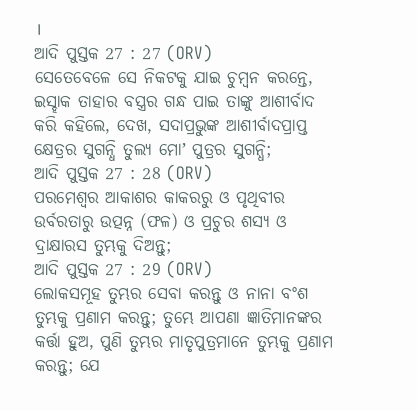।
ଆଦି ପୁସ୍ତକ 27 : 27 (ORV)
ସେତେବେଳେ ସେ ନିକଟକୁ ଯାଇ ଚୁମ୍ଵନ କରନ୍ତେ, ଇସ୍ହାକ ତାହାର ବସ୍ତ୍ରର ଗନ୍ଧ ପାଇ ତାଙ୍କୁ ଆଶୀର୍ବାଦ କରି କହିଲେ, ଦେଖ, ସଦାପ୍ରଭୁଙ୍କ ଆଶୀର୍ବାଦପ୍ରାପ୍ତ କ୍ଷେତ୍ରର ସୁଗନ୍ଧି ତୁଲ୍ୟ ମୋʼ ପୁତ୍ରର ସୁଗନ୍ଧି;
ଆଦି ପୁସ୍ତକ 27 : 28 (ORV)
ପରମେଶ୍ଵର ଆକାଶର କାକରରୁ ଓ ପୃଥିବୀର ଉର୍ବରତାରୁ ଉତ୍ପନ୍ନ (ଫଳ) ଓ ପ୍ରଚୁର ଶସ୍ୟ ଓ ଦ୍ରାକ୍ଷାରସ ତୁମ୍ଭକୁ ଦିଅନ୍ତୁ;
ଆଦି ପୁସ୍ତକ 27 : 29 (ORV)
ଲୋକସମୂହ ତୁମ୍ଭର ସେବା କରନ୍ତୁ ଓ ନାନା ବଂଶ ତୁମ୍ଭକୁ ପ୍ରଣାମ କରନ୍ତୁ; ତୁମ୍ଭେ ଆପଣା ଜ୍ଞାତିମାନଙ୍କର କର୍ତ୍ତା ହୁଅ, ପୁଣି ତୁମ୍ଭର ମାତୃପୁତ୍ରମାନେ ତୁମ୍ଭକୁ ପ୍ରଣାମ କରନ୍ତୁ; ଯେ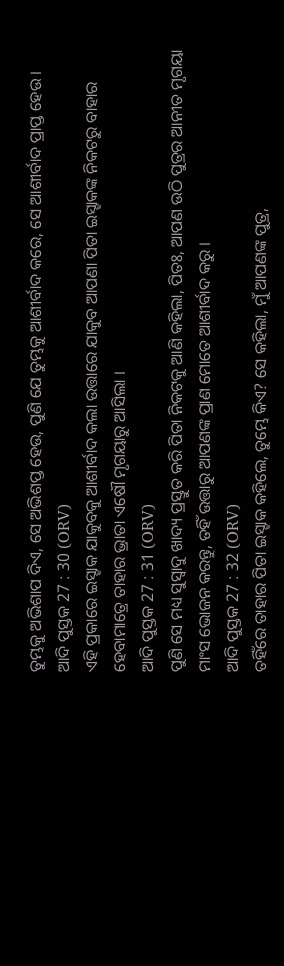ତୁମ୍ଭକୁ ଅଭିଶାପ ଦିଏ, ସେ ଅଭିଶପ୍ତ ହେଉ, ପୁଣି ଯେ ତୁମ୍ଭକୁ ଆଶୀର୍ବାଦ କରେ, ସେ ଆଶୀର୍ବାଦ ପ୍ରାପ୍ତ ହେଉ ।
ଆଦି ପୁସ୍ତକ 27 : 30 (ORV)
ଏହି ପ୍ରକାରେ ଇସ୍ହାକ ଯାକୁବକୁ ଆଶୀର୍ବାଦ କଲା ଉତ୍ତାରେ ଯାକୁବ ଆପଣା ପିତା ଇସ୍ହାକଙ୍କ ନିକଟରୁ ବାହାର ହେବାମାତ୍ରେ ତାହାର ଭ୍ରାତା ଏଷୌ ମୃଗୟାରୁ ଆସିଲା ।
ଆଦି ପୁସ୍ତକ 27 : 31 (ORV)
ପୁଣି ସେ ମଧ୍ୟ ସୁସ୍ଵାଦୁ ଖାଦ୍ୟ ପ୍ରସ୍ତୁତ କରି ପିତା ନିକଟକୁ ଆଣି କହିଲା, ପିତଃ, ଆପଣ ଉଠି ପୁତ୍ରର ଆନୀତ ମୃଗୟା ମାଂସ ଭୋଜନ କରନ୍ତୁ, ତହିଁ ଉତ୍ତାରୁ ଆପଣଙ୍କ ପ୍ରାଣ ମୋତେ ଆଶୀର୍ବାଦ କରୁ ।
ଆଦି ପୁସ୍ତକ 27 : 32 (ORV)
ତହିଁରେ ତାହାର ପିତା ଇସ୍ହାକ କହିଲେ, ତୁମ୍ଭେ କିଏ? ସେ କହିଲା, ମୁଁ ଆପଣଙ୍କ ପୁତ୍ର,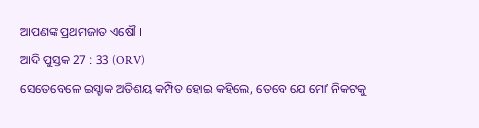ଆପଣଙ୍କ ପ୍ରଥମଜାତ ଏଷୌ ।
ଆଦି ପୁସ୍ତକ 27 : 33 (ORV)
ସେତେବେଳେ ଇସ୍ହାକ ଅତିଶୟ କମ୍ପିତ ହୋଇ କହିଲେ, ତେବେ ଯେ ମୋʼ ନିକଟକୁ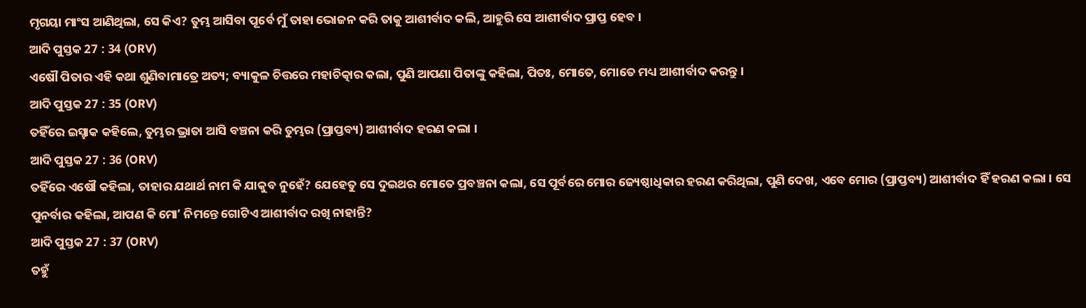ମୃଗୟା ମାଂସ ଆଣିଥିଲା, ସେ କିଏ? ତୁମ୍ଭ ଆସିବା ପୂର୍ବେ ମୁଁ ତାହା ଭୋଜନ କରି ତାକୁ ଆଶୀର୍ବାଦ କଲି, ଆହୁରି ସେ ଆଶୀର୍ବାଦ ପ୍ରାପ୍ତ ହେବ ।
ଆଦି ପୁସ୍ତକ 27 : 34 (ORV)
ଏଷୌ ପିତାର ଏହି କଥା ଶୁଣିବାମାତ୍ରେ ଅତ୍ୟ; ବ୍ୟାକୁଳ ଚିତ୍ତରେ ମହାଚିତ୍କାର କଲା, ପୁଣି ଆପଣା ପିତାଙ୍କୁ କହିଲା, ପିତଃ, ମୋତେ, ମୋତେ ମଧ୍ୟ ଆଶୀର୍ବାଦ କରନ୍ତୁ ।
ଆଦି ପୁସ୍ତକ 27 : 35 (ORV)
ତହିଁରେ ଇସ୍ହାକ କହିଲେ, ତୁମ୍ଭର ଭ୍ରାତା ଆସି ବଞ୍ଚନା କରି ତୁମ୍ଭର (ପ୍ରାପ୍ତବ୍ୟ) ଆଶୀର୍ବାଦ ହରଣ କଲା ।
ଆଦି ପୁସ୍ତକ 27 : 36 (ORV)
ତହିଁରେ ଏଷୌ କହିଲା, ତାହାର ଯଥାର୍ଥ ନାମ କି ଯାକୁବ ନୁହେଁ? ଯେହେତୁ ସେ ଦୁଇଥର ମୋତେ ପ୍ରବଞ୍ଚନା କଲା, ସେ ପୂର୍ବରେ ମୋର ଜ୍ୟେଷ୍ଠାଧିକାର ହରଣ କରିଥିଲା, ପୁଣି ଦେଖ, ଏବେ ମୋର (ପ୍ରାପ୍ତବ୍ୟ) ଆଶୀର୍ବାଦ ହିଁ ହରଣ କଲା । ସେ ପୁନର୍ବାର କହିଲା, ଆପଣ କି ମୋʼ ନିମନ୍ତେ ଗୋଟିଏ ଆଶୀର୍ବାଦ ରଖି ନାହାନ୍ତି?
ଆଦି ପୁସ୍ତକ 27 : 37 (ORV)
ତହୁଁ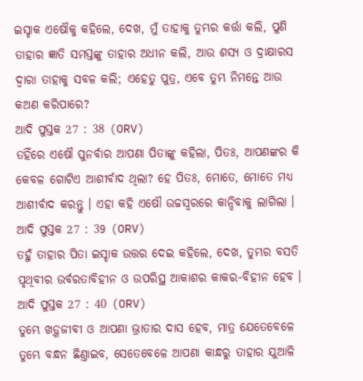ଇସ୍ହାକ ଏଷୌକୁ କହିଲେ, ଦେଖ, ମୁଁ ତାହାକୁ ତୁମ୍ଭର କର୍ତ୍ତା କଲି, ପୁଣି ତାହାର ଜ୍ଞାତି ସମସ୍ତଙ୍କୁ ତାହାର ଅଧୀନ କଲି, ଆଉ ଶସ୍ୟ ଓ ଦ୍ରାକ୍ଷାରସ ଦ୍ଵାରା ତାହାକୁ ସବଳ କଲି; ଏହେତୁ ପୁତ୍ର, ଏବେ ତୁମ୍ଭ ନିମନ୍ତେ ଆଉ କଅଣ କରିପାରେ?
ଆଦି ପୁସ୍ତକ 27 : 38 (ORV)
ତହିଁରେ ଏଷୌ ପୁନର୍ବାର ଆପଣା ପିତାଙ୍କୁ କହିଲା, ପିତଃ, ଆପଣଙ୍କର କି କେବଳ ଗୋଟିଏ ଆଶୀର୍ବାଦ ଥିଲା? ହେ ପିତଃ, ମୋତେ, ମୋତେ ମଧ୍ୟ ଆଶୀର୍ବାଦ କରନ୍ତୁ । ଏହା କହି ଏଷୌ ଉଚ୍ଚସ୍ଵରରେ କାନ୍ଦିବାକୁ ଲାଗିଲା ।
ଆଦି ପୁସ୍ତକ 27 : 39 (ORV)
ତହୁଁ ତାହାର ପିତା ଇସ୍ହାକ ଉତ୍ତର ଦେଇ କହିଲେ, ଦେଖ, ତୁମ୍ଭର ବସତି ପୃଥିବୀର ଉର୍ବରତାବିହୀନ ଓ ଉପରିସ୍ଥ ଆକାଶର କାକର-ବିହୀନ ହେବ ।
ଆଦି ପୁସ୍ତକ 27 : 40 (ORV)
ତୁମ୍ଭେ ଖଡ଼୍ଗଜୀବୀ ଓ ଆପଣା ଭ୍ରାତାର ଦାସ ହେବ, ମାତ୍ର ଯେତେବେଳେ ତୁମ୍ଭେ ବନ୍ଧନ ଛିଣ୍ତାଇବ, ସେତେବେଳେ ଆପଣା କାନ୍ଧରୁ ତାହାର ଯୁଆଳି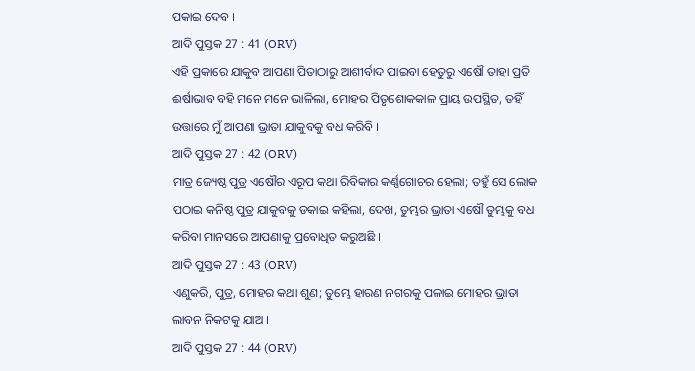ପକାଇ ଦେବ ।
ଆଦି ପୁସ୍ତକ 27 : 41 (ORV)
ଏହି ପ୍ରକାରେ ଯାକୁବ ଆପଣା ପିତାଠାରୁ ଆଶୀର୍ବାଦ ପାଇବା ହେତୁରୁ ଏଷୌ ତାହା ପ୍ରତି ଈର୍ଷାଭାବ ବହି ମନେ ମନେ ଭାଳିଲା, ମୋହର ପିତୃଶୋକକାଳ ପ୍ରାୟ ଉପସ୍ଥିତ, ତହିଁ ଉତ୍ତାରେ ମୁଁ ଆପଣା ଭ୍ରାତା ଯାକୁବକୁ ବଧ କରିବି ।
ଆଦି ପୁସ୍ତକ 27 : 42 (ORV)
ମାତ୍ର ଜ୍ୟେଷ୍ଠ ପୁତ୍ର ଏଷୌର ଏରୂପ କଥା ରିବିକାର କର୍ଣ୍ଣଗୋଚର ହେଲା; ତହୁଁ ସେ ଲୋକ ପଠାଇ କନିଷ୍ଠ ପୁତ୍ର ଯାକୁବକୁ ଡକାଇ କହିଲା, ଦେଖ, ତୁମ୍ଭର ଭ୍ରାତା ଏଷୌ ତୁମ୍ଭକୁ ବଧ କରିବା ମାନସରେ ଆପଣାକୁ ପ୍ରବୋଧିତ କରୁଅଛି ।
ଆଦି ପୁସ୍ତକ 27 : 43 (ORV)
ଏଣୁକରି, ପୁତ୍ର, ମୋହର କଥା ଶୁଣ; ତୁମ୍ଭେ ହାରଣ ନଗରକୁ ପଳାଇ ମୋହର ଭ୍ରାତା ଲାବନ ନିକଟକୁ ଯାଅ ।
ଆଦି ପୁସ୍ତକ 27 : 44 (ORV)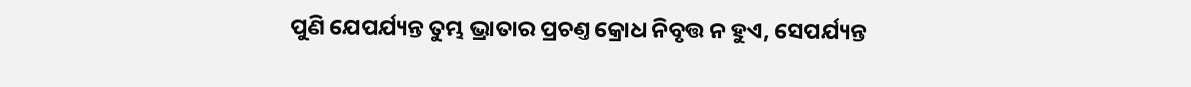ପୁଣି ଯେପର୍ଯ୍ୟନ୍ତ ତୁମ୍ଭ ଭ୍ରାତାର ପ୍ରଚଣ୍ତ କ୍ରୋଧ ନିବୃତ୍ତ ନ ହୁଏ, ସେପର୍ଯ୍ୟନ୍ତ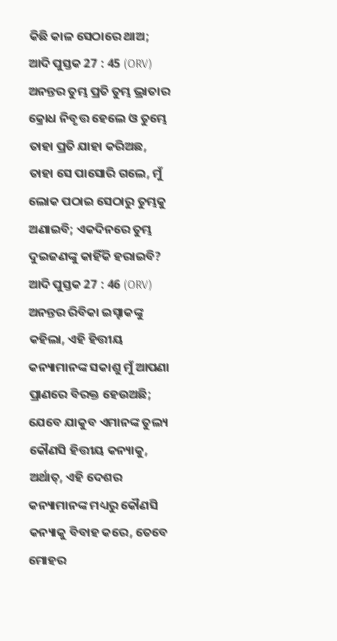କିଛି କାଳ ସେଠାରେ ଥାଅ;
ଆଦି ପୁସ୍ତକ 27 : 45 (ORV)
ଅନନ୍ତର ତୁମ୍ଭ ପ୍ରତି ତୁମ୍ଭ ଭ୍ରାତାର କ୍ରୋଧ ନିବୃତ୍ତ ହେଲେ ଓ ତୁମ୍ଭେ ତାହା ପ୍ରତି ଯାହା କରିଅଛ, ତାହା ସେ ପାସୋରି ଗଲେ, ମୁଁ ଲୋକ ପଠାଇ ସେଠାରୁ ତୁମ୍ଭକୁ ଅଣାଇବି; ଏକଦିନରେ ତୁମ୍ଭ ଦୁଇଜଣଙ୍କୁ କାହିଁକି ହରାଇବି?
ଆଦି ପୁସ୍ତକ 27 : 46 (ORV)
ଅନନ୍ତର ରିବିକା ଇସ୍ହାକଙ୍କୁ କହିଲା, ଏହି ହିତ୍ତୀୟ କନ୍ୟାମାନଙ୍କ ସକାଶୁ ମୁଁ ଆପଣା ପ୍ରାଣରେ ବିରକ୍ତ ହେଉଅଛି; ଯେବେ ଯାକୁବ ଏମାନଙ୍କ ତୁଲ୍ୟ କୌଣସି ହିତ୍ତୀୟ କନ୍ୟାକୁ, ଅର୍ଥାତ୍, ଏହି ଦେଶର କନ୍ୟାମାନଙ୍କ ମଧ୍ୟରୁ କୌଣସି କନ୍ୟାକୁ ବିବାହ କରେ, ତେବେ ମୋହର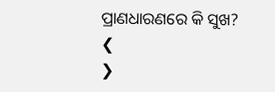ପ୍ରାଣଧାରଣରେ କି ସୁଖ?
❮
❯